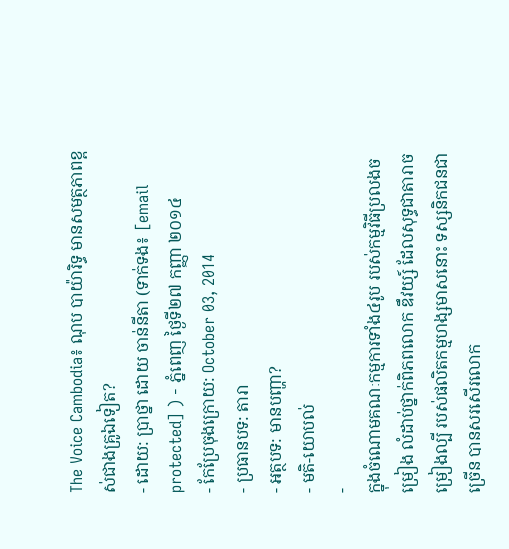The Voice Cambodia៖ ណុប បាយ៉ារិទ្ធ មានសមត្ថភាពខ្ពស់ជាងគ្រូឯទៀត?
- ដោយ: ប្រាថ្នា ដោយ ចាន់នីតា (ទាក់ទង៖ [email protected] ) - ភ្នំពេញ ថ្ងៃទី២៧ កញ្ញា ២០១៤
- កែប្រែចុងក្រោយ: October 03, 2014
- ប្រធានបទ: តារា
- អត្ថបទ: មានបញ្ហា?
- មតិ-យោបល់
-
ក្នុងចំណោមគណៈកម្មការទាំង៤រូប របស់កម្មវិធីប្រលងចម្រៀង លំដាប់ថ្នាក់ពិភពលោក ឌឹវយ្ស៍ ដែលសុទ្ធជាតារាចម្រៀងល្បី របស់ផលិតកម្មហង្សមាសនោះ ទស្សនិកជនជាច្រើន បានសរសើរលោក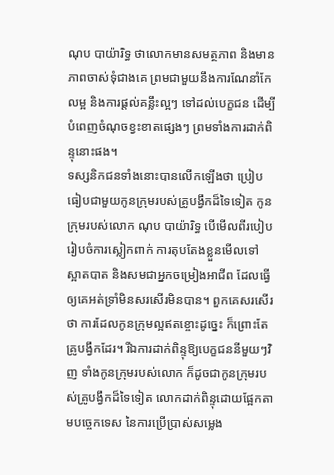ណុប បាយ៉ារិទ្ធ ថាលោកមានសមត្ថភាព និងមានភាពចាស់ទុំជាងគេ ព្រមជាមួយនឹងការណែនាំកែលម្អ និងការផ្តល់គន្លឹះល្អៗ ទៅដល់បេក្ខជន ដើម្បីបំពេញចំណុចខ្វះខាតផ្សេងៗ ព្រមទាំងការដាក់ពិន្ទុនោះផង។
ទស្សនិកជនទាំងនោះបានលើកឡើងថា ប្រៀបធៀបជាមួយកូនក្រុមរបស់គ្រូបង្វឹកដ៏ទៃទៀត កូនក្រុមរបស់លោក ណុប បាយ៉ារិទ្ធ បើមើលពីរបៀបរៀបចំការស្លៀកពាក់ ការតុបតែងខ្លួនមើលទៅ ស្អាតបាត និងសមជាអ្នកចម្រៀងអាជីព ដែលធ្វើឲ្យគេអត់ទ្រាំមិនសរសើរមិនបាន។ ពួកគេសរសើរថា ការដែលកូនក្រុមល្អឥតខ្ចោះដូច្នេះ ក៏ព្រោះតែគ្រូបង្វឹកដែរ។ រីឯការដាក់ពិន្ទុឱ្យបេក្ខជននីមួយៗវិញ ទាំងកូនក្រុមរបស់លោក ក៏ដូចជាកូនក្រុមរបស់គ្រូបង្វឹកដ៏ទៃទៀត លោកដាក់ពិន្ទុដោយផ្អែកតាមបច្ចេកទេស នៃការប្រើប្រាស់សម្លេង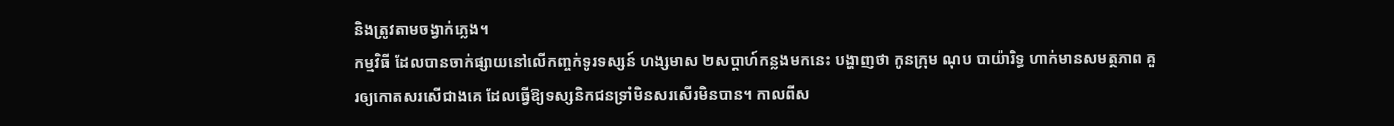និងត្រូវតាមចង្វាក់ភ្លេង។
កម្មវិធី ដែលបានចាក់ផ្សាយនៅលើកញ្ចក់ទូរទស្សន៍ ហង្សមាស ២សប្ដាហ៍កន្លងមកនេះ បង្ហាញថា កូនក្រុម ណុប បាយ៉ារិទ្ធ ហាក់មានសមត្ថភាព គួរឲ្យកោតសរសើជាងគេ ដែលធ្វើឱ្យទស្សនិកជនទ្រាំមិនសរសើរមិនបាន។ កាលពីស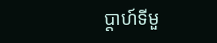ប្តាហ៍ទីមួ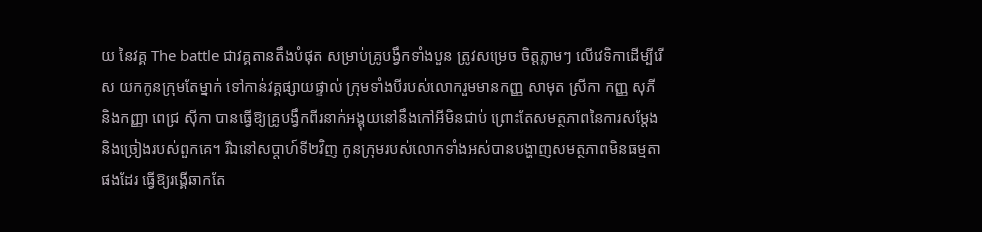យ នៃវគ្គ The battle ជាវគ្គតានតឹងបំផុត សម្រាប់គ្រូបង្វឹកទាំងបួន ត្រូវសម្រេច ចិត្តភ្លាមៗ លើវេទិកាដើម្បីរើស យកកូនក្រុមតែម្នាក់ ទៅកាន់វគ្គផ្សាយផ្ទាល់ ក្រុមទាំងបីរបស់លោករួមមានកញ្ញ សាមុត ស្រីកា កញ្ញ សុភី និងកញ្ញា ពេជ្រ ស៊ីកា បានធ្វើឱ្យគ្រូបង្វឹកពីរនាក់អង្គុយនៅនឹងកៅអីមិនជាប់ ព្រោះតែសមត្ថភាពនៃការសម្តែង និងច្រៀងរបស់ពួកគេ។ រីឯនៅសប្តាហ៍ទី២វិញ កូនក្រុមរបស់លោកទាំងអស់បានបង្ហាញសមត្ថភាពមិនធម្មតាផងដែរ ធ្វើឱ្យរង្គើឆាកតែ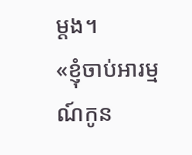ម្តង។
«ខ្ញុំចាប់អារម្មណ៍កូន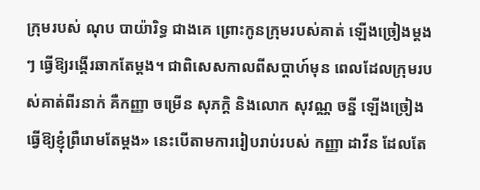ក្រុមរបស់ ណុប បាយ៉ារិទ្ធ ជាងគេ ព្រោះកូនក្រុមរបស់គាត់ ឡើងច្រៀងម្តងៗ ធ្វើឱ្យរង្គើរឆាកតែម្តង។ ជាពិសេសកាលពីសប្តាហ៍មុន ពេលដែលក្រុមរបស់គាត់ពីរនាក់ គឺកញ្ញា ចម្រើន សុភក្តិ និងលោក សុវណ្ណ ចន្នី ឡើងច្រៀងធ្វើឱ្យខ្ញុំព្រឺរោមតែម្តង» នេះបើតាមការរៀបរាប់របស់ កញ្ញា ដាវីន ដែលតែ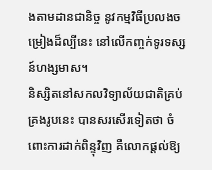ងតាមដានជានិច្ច នូវកម្មវិធីប្រលងចម្រៀងដ៏ល្បីនេះ នៅលើកញ្ចក់ទូរទស្សន៍ហង្សមាស។
និស្សិតនៅសកលវិទ្យាល័យជាតិគ្រប់គ្រងរូបនេះ បានសរសើរទៀតថា ចំពោះការដាក់ពិន្ទុវិញ គឺលោកផ្តល់ឱ្យ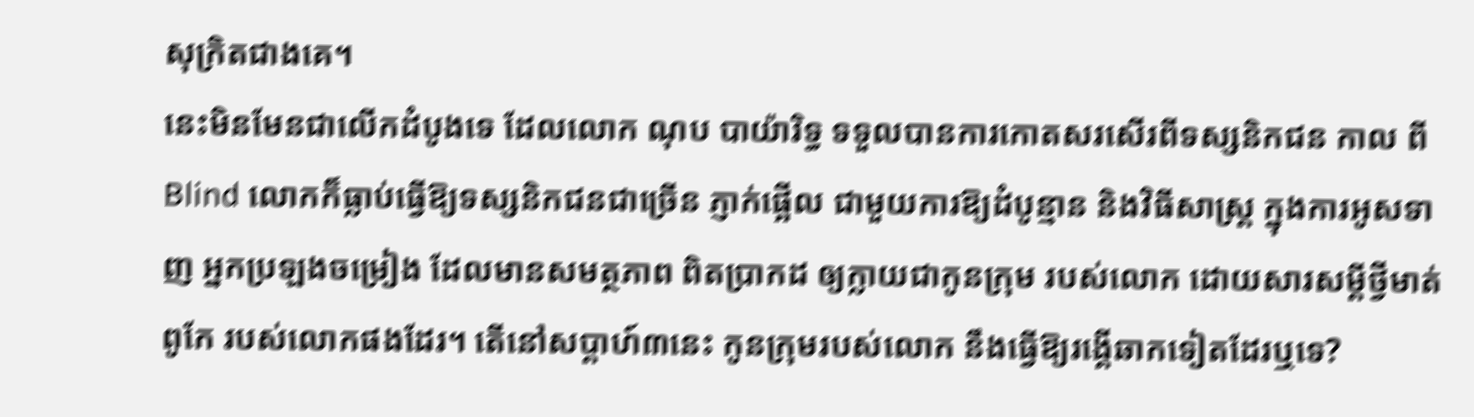សុក្រិតជាងគេ។
នេះមិនមែនជាលើកដំបូងទេ ដែលលោក ណុប បាយ៉ារិទ្ធ ទទួលបានការកោតសរសើរពីទស្សនិកជន កាល ពី Blind លោកក៏ធ្លាប់ធ្វើឱ្យទស្សនិកជនជាច្រើន ភ្ញាក់ផ្អើល ជាមួយការឱ្យដំបូន្មាន និងវិធីសាស្ត្រ ក្នុងការអូសទាញ អ្នកប្រឡងចម្រៀង ដែលមានសមត្ថភាព ពិតប្រាកដ ឲ្យក្លាយជាកូនក្រុម របស់លោក ដោយសារសម្ដីថ្វីមាត់ពូកែ របស់លោកផងដែរ។ តើនៅសប្តាហ៍៣នេះ កូនក្រុមរបស់លោក នឹងធ្វើឱ្យរង្គើឆាកទៀតដែរឬទេ?